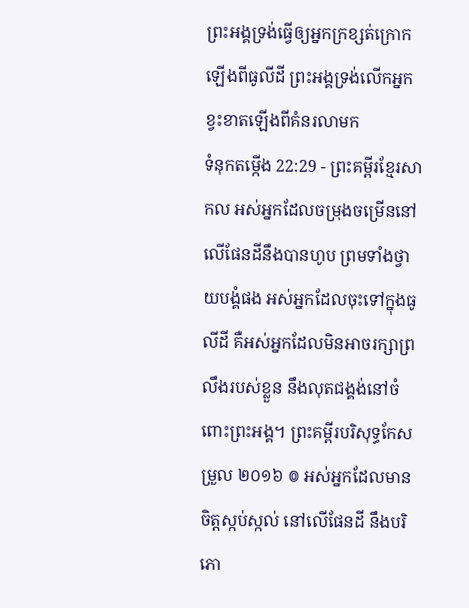ព្រះអង្គទ្រង់ធ្វើឲ្យអ្នកក្រខ្សត់ក្រោកឡើងពីធូលីដី ព្រះអង្គទ្រង់លើកអ្នកខ្វះខាតឡើងពីគំនរលាមក
ទំនុកតម្កើង 22:29 - ព្រះគម្ពីរខ្មែរសាកល អស់អ្នកដែលចម្រុងចម្រើននៅលើផែនដីនឹងបានហូប ព្រមទាំងថ្វាយបង្គំផង អស់អ្នកដែលចុះទៅក្នុងធូលីដី គឺអស់អ្នកដែលមិនអាចរក្សាព្រលឹងរបស់ខ្លួន នឹងលុតជង្គង់នៅចំពោះព្រះអង្គ។ ព្រះគម្ពីរបរិសុទ្ធកែសម្រួល ២០១៦ ៙ អស់អ្នកដែលមានចិត្តស្កប់ស្កល់ នៅលើផែនដី នឹងបរិភោ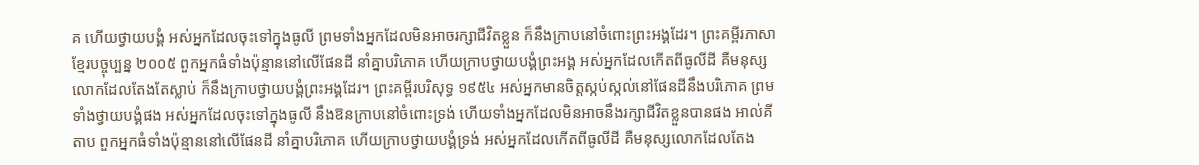គ ហើយថ្វាយបង្គំ អស់អ្នកដែលចុះទៅក្នុងធូលី ព្រមទាំងអ្នកដែលមិនអាចរក្សាជីវិតខ្លួន ក៏នឹងក្រាបនៅចំពោះព្រះអង្គដែរ។ ព្រះគម្ពីរភាសាខ្មែរបច្ចុប្បន្ន ២០០៥ ពួកអ្នកធំទាំងប៉ុន្មាននៅលើផែនដី នាំគ្នាបរិភោគ ហើយក្រាបថ្វាយបង្គំព្រះអង្គ អស់អ្នកដែលកើតពីធូលីដី គឺមនុស្សលោកដែលតែងតែស្លាប់ ក៏នឹងក្រាបថ្វាយបង្គំព្រះអង្គដែរ។ ព្រះគម្ពីរបរិសុទ្ធ ១៩៥៤ អស់អ្នកមានចិត្តស្កប់ស្កល់នៅផែនដីនឹងបរិភោគ ព្រមទាំងថ្វាយបង្គំផង អស់អ្នកដែលចុះទៅក្នុងធូលី នឹងឱនក្រាបនៅចំពោះទ្រង់ ហើយទាំងអ្នកដែលមិនអាចនឹងរក្សាជីវិតខ្លួនបានផង អាល់គីតាប ពួកអ្នកធំទាំងប៉ុន្មាននៅលើផែនដី នាំគ្នាបរិភោគ ហើយក្រាបថ្វាយបង្គំទ្រង់ អស់អ្នកដែលកើតពីធូលីដី គឺមនុស្សលោកដែលតែង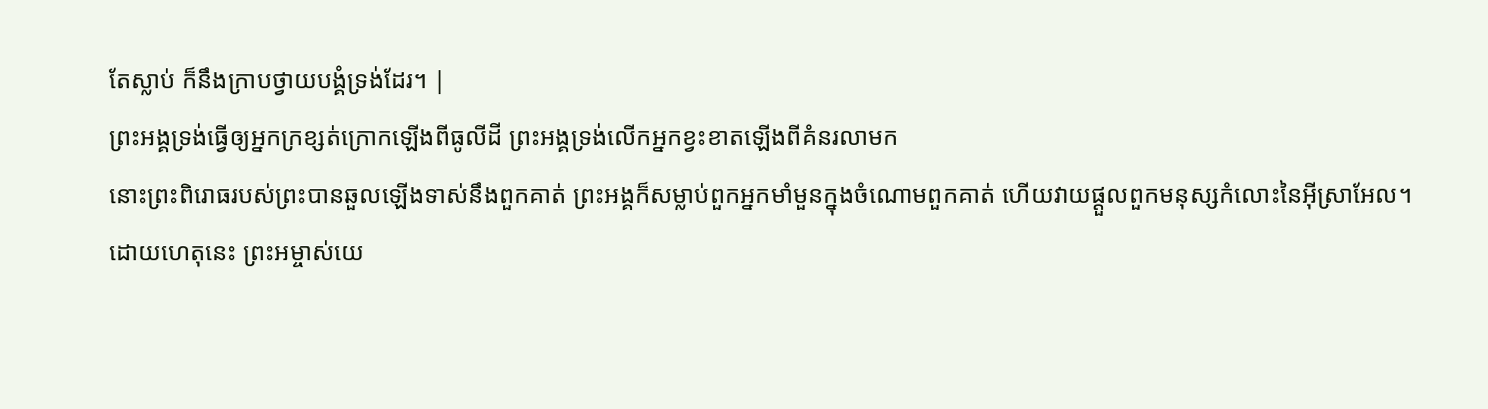តែស្លាប់ ក៏នឹងក្រាបថ្វាយបង្គំទ្រង់ដែរ។ |
ព្រះអង្គទ្រង់ធ្វើឲ្យអ្នកក្រខ្សត់ក្រោកឡើងពីធូលីដី ព្រះអង្គទ្រង់លើកអ្នកខ្វះខាតឡើងពីគំនរលាមក
នោះព្រះពិរោធរបស់ព្រះបានឆួលឡើងទាស់នឹងពួកគាត់ ព្រះអង្គក៏សម្លាប់ពួកអ្នកមាំមួនក្នុងចំណោមពួកគាត់ ហើយវាយផ្ដួលពួកមនុស្សកំលោះនៃអ៊ីស្រាអែល។
ដោយហេតុនេះ ព្រះអម្ចាស់យេ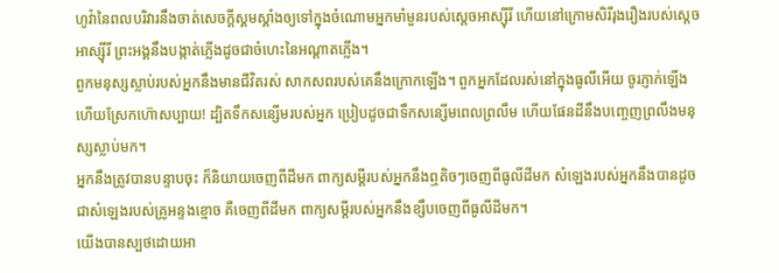ហូវ៉ានៃពលបរិវារនឹងចាត់សេចក្ដីស្គមស្គាំងឲ្យទៅក្នុងចំណោមអ្នកមាំមួនរបស់ស្ដេចអាស្ស៊ីរី ហើយនៅក្រោមសិរីរុងរឿងរបស់ស្ដេចអាស្ស៊ីរី ព្រះអង្គនឹងបង្កាត់ភ្លើងដូចជាចំហេះនៃអណ្ដាតភ្លើង។
ពួកមនុស្សស្លាប់របស់អ្នកនឹងមានជីវិតរស់ សាកសពរបស់គេនឹងក្រោកឡើង។ ពួកអ្នកដែលរស់នៅក្នុងធូលីអើយ ចូរភ្ញាក់ឡើង ហើយស្រែកហ៊ោសប្បាយ! ដ្បិតទឹកសន្សើមរបស់អ្នក ប្រៀបដូចជាទឹកសន្សើមពេលព្រលឹម ហើយផែនដីនឹងបញ្ចេញព្រលឹងមនុស្សស្លាប់មក។
អ្នកនឹងត្រូវបានបន្ទាបចុះ ក៏និយាយចេញពីដីមក ពាក្យសម្ដីរបស់អ្នកនឹងឮតិចៗចេញពីធូលីដីមក សំឡេងរបស់អ្នកនឹងបានដូចជាសំឡេងរបស់គ្រូអន្ទងខ្មោច គឺចេញពីដីមក ពាក្យសម្ដីរបស់អ្នកនឹងខ្សឹបចេញពីធូលីដីមក។
យើងបានស្បថដោយអា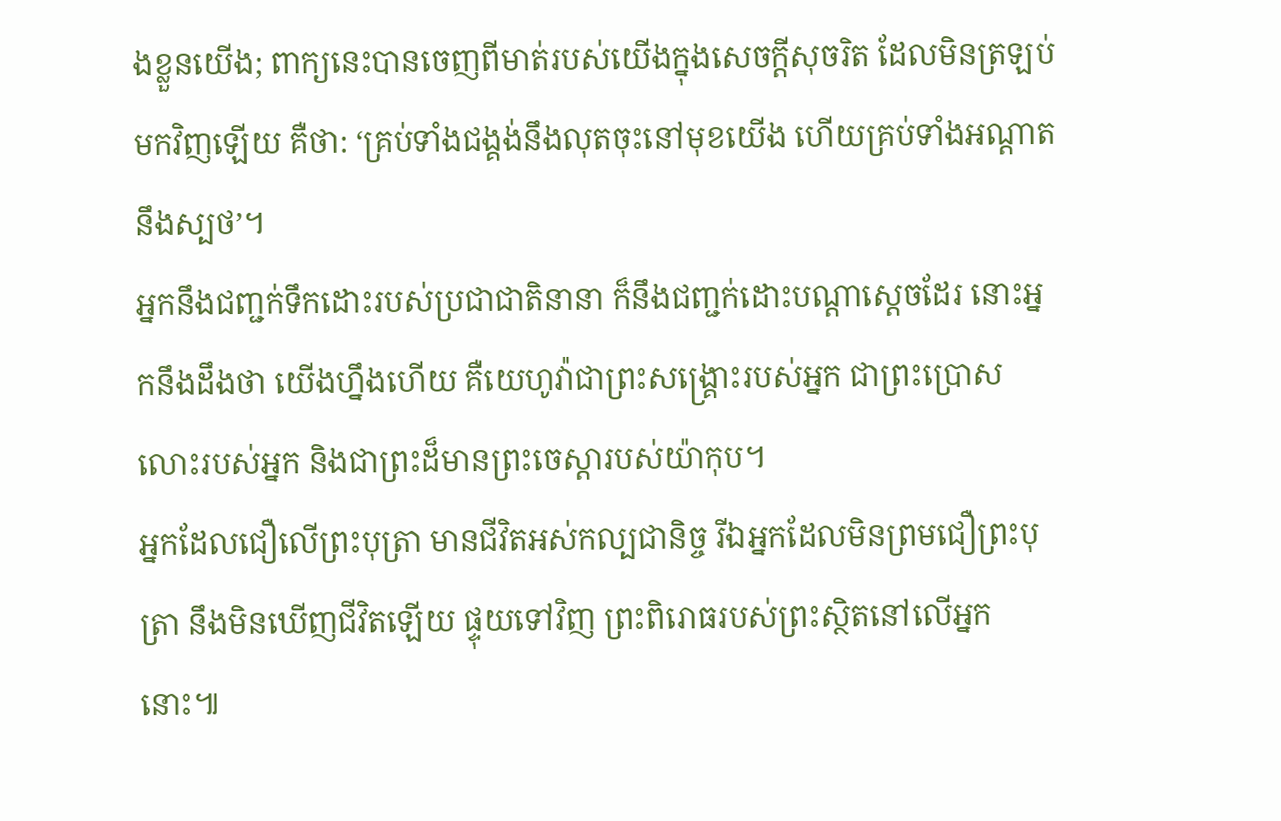ងខ្លួនយើង; ពាក្យនេះបានចេញពីមាត់របស់យើងក្នុងសេចក្ដីសុចរិត ដែលមិនត្រឡប់មកវិញឡើយ គឺថា: ‘គ្រប់ទាំងជង្គង់នឹងលុតចុះនៅមុខយើង ហើយគ្រប់ទាំងអណ្ដាតនឹងស្បថ’។
អ្នកនឹងជញ្ជក់ទឹកដោះរបស់ប្រជាជាតិនានា ក៏នឹងជញ្ជក់ដោះបណ្ដាស្ដេចដែរ នោះអ្នកនឹងដឹងថា យើងហ្នឹងហើយ គឺយេហូវ៉ាជាព្រះសង្គ្រោះរបស់អ្នក ជាព្រះប្រោសលោះរបស់អ្នក និងជាព្រះដ៏មានព្រះចេស្ដារបស់យ៉ាកុប។
អ្នកដែលជឿលើព្រះបុត្រា មានជីវិតអស់កល្បជានិច្ច រីឯអ្នកដែលមិនព្រមជឿព្រះបុត្រា នឹងមិនឃើញជីវិតឡើយ ផ្ទុយទៅវិញ ព្រះពិរោធរបស់ព្រះស្ថិតនៅលើអ្នកនោះ៕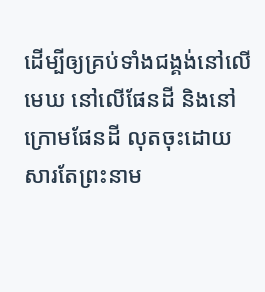ដើម្បីឲ្យគ្រប់ទាំងជង្គង់នៅលើមេឃ នៅលើផែនដី និងនៅក្រោមផែនដី លុតចុះដោយសារតែព្រះនាម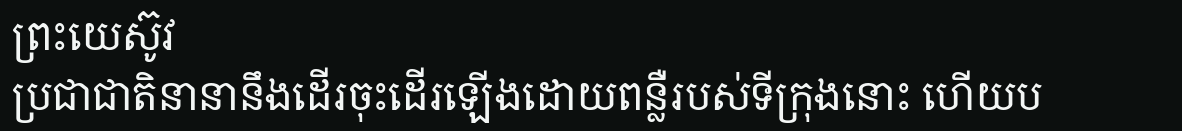ព្រះយេស៊ូវ
ប្រជាជាតិនានានឹងដើរចុះដើរឡើងដោយពន្លឺរបស់ទីក្រុងនោះ ហើយប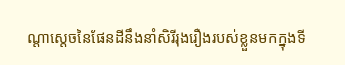ណ្ដាស្ដេចនៃផែនដីនឹងនាំសិរីរុងរឿងរបស់ខ្លួនមកក្នុងទី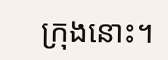ក្រុងនោះ។